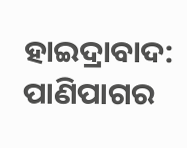ହାଇଦ୍ରାବାଦ: ପାଣିପାଗର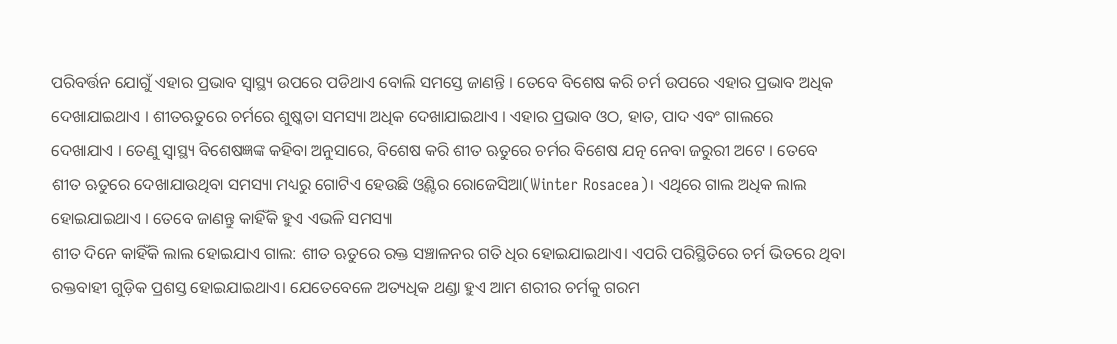ପରିବର୍ତ୍ତନ ଯୋଗୁଁ ଏହାର ପ୍ରଭାବ ସ୍ବାସ୍ଥ୍ୟ ଉପରେ ପଡିଥାଏ ବୋଲି ସମସ୍ତେ ଜାଣନ୍ତି । ତେବେ ବିଶେଷ କରି ଚର୍ମ ଉପରେ ଏହାର ପ୍ରଭାବ ଅଧିକ ଦେଖାଯାଇଥାଏ । ଶୀତଋତୁରେ ଚର୍ମରେ ଶୁଷ୍କତା ସମସ୍ୟା ଅଧିକ ଦେଖାଯାଇଥାଏ । ଏହାର ପ୍ରଭାବ ଓଠ, ହାତ, ପାଦ ଏବଂ ଗାଲରେ ଦେଖାଯାଏ । ତେଣୁ ସ୍ବାସ୍ଥ୍ୟ ବିଶେଷଜ୍ଞଙ୍କ କହିବା ଅନୁସାରେ, ବିଶେଷ କରି ଶୀତ ଋତୁରେ ଚର୍ମର ବିଶେଷ ଯତ୍ନ ନେବା ଜରୁରୀ ଅଟେ । ତେବେ ଶୀତ ଋତୁରେ ଦେଖାଯାଉଥିବା ସମସ୍ୟା ମଧ୍ୟରୁ ଗୋଟିଏ ହେଉଛି ଓ୍ବିଣ୍ଟର ରୋଜେସିଆ(Winter Rosacea)। ଏଥିରେ ଗାଲ ଅଧିକ ଲାଲ ହୋଇଯାଇଥାଏ । ତେବେ ଜାଣନ୍ତୁ କାହିଁକି ହୁଏ ଏଭଳି ସମସ୍ୟା
ଶୀତ ଦିନେ କାହିଁକି ଲାଲ ହୋଇଯାଏ ଗାଲ: ଶୀତ ଋତୁରେ ରକ୍ତ ସଞ୍ଚାଳନର ଗତି ଧିର ହୋଇଯାଇଥାଏ। ଏପରି ପରିସ୍ଥିତିରେ ଚର୍ମ ଭିତରେ ଥିବା ରକ୍ତବାହୀ ଗୁଡ଼ିକ ପ୍ରଶସ୍ତ ହୋଇଯାଇଥାଏ। ଯେତେବେଳେ ଅତ୍ୟଧିକ ଥଣ୍ଡା ହୁଏ ଆମ ଶରୀର ଚର୍ମକୁ ଗରମ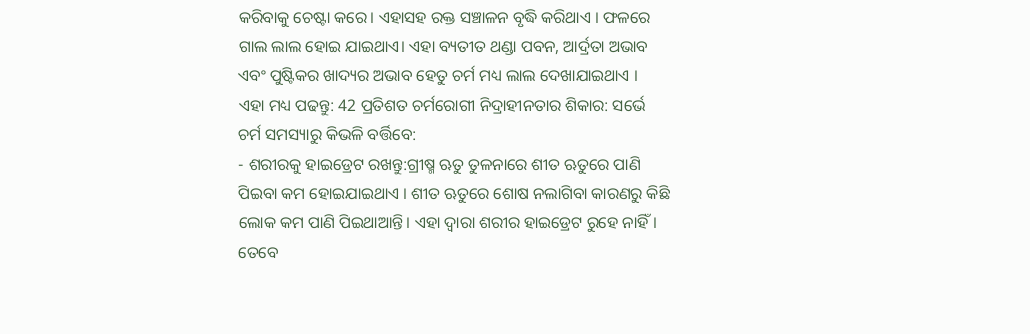କରିବାକୁ ଚେଷ୍ଟା କରେ। ଏହାସହ ରକ୍ତ ସଞ୍ଚାଳନ ବୃଦ୍ଧି କରିଥାଏ । ଫଳରେ ଗାଲ ଲାଲ ହୋଇ ଯାଇଥାଏ। ଏହା ବ୍ୟତୀତ ଥଣ୍ଡା ପବନ, ଆର୍ଦ୍ରତା ଅଭାବ ଏବଂ ପୁଷ୍ଟିକର ଖାଦ୍ୟର ଅଭାବ ହେତୁ ଚର୍ମ ମଧ୍ୟ ଲାଲ ଦେଖାଯାଇଥାଏ ।
ଏହା ମଧ୍ୟ ପଢନ୍ତୁ: 42 ପ୍ରତିଶତ ଚର୍ମରୋଗୀ ନିଦ୍ରାହୀନତାର ଶିକାର: ସର୍ଭେ
ଚର୍ମ ସମସ୍ୟାରୁ କିଭଳି ବର୍ତ୍ତିବେ:
- ଶରୀରକୁ ହାଇଡ୍ରେଟ ରଖନ୍ତୁ:ଗ୍ରୀଷ୍ମ ଋତୁ ତୁଳନାରେ ଶୀତ ଋତୁରେ ପାଣି ପିଇବା କମ ହୋଇଯାଇଥାଏ । ଶୀତ ଋତୁରେ ଶୋଷ ନଲାଗିବା କାରଣରୁ କିଛି ଲୋକ କମ ପାଣି ପିଇଥାଆନ୍ତି। ଏହା ଦ୍ବାରା ଶରୀର ହାଇଡ୍ରେଟ ରୁହେ ନାହିଁ। ତେବେ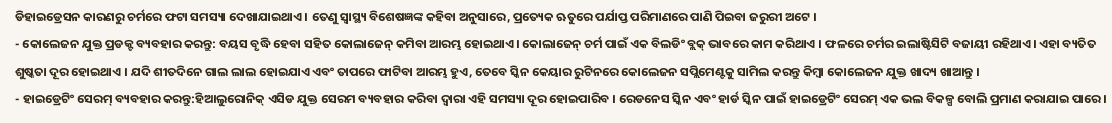ଡିହାଇଡ୍ରେସନ କାରଣରୁ ଚର୍ମରେ ଫଟା ସମସ୍ୟା ଦେଖାଯାଇଥାଏ । ତେଣୁ ସ୍ବାସ୍ଥ୍ୟ ବିଶେଷଜ୍ଞଙ୍କ କହିବା ଅନୁସାରେ, ପ୍ରତ୍ୟେକ ଋତୁରେ ପର୍ଯାପ୍ତ ପରିମାଣରେ ପାଣି ପିଇବା ଜରୁରୀ ଅଟେ ।
- କୋଲେଜନ ଯୁକ୍ତ ପ୍ରଡକ୍ଟ ବ୍ୟବହାର କରନ୍ତୁ: ବୟସ ବୃଦ୍ଧି ହେବା ସହିତ କୋଲାଜେନ୍ କମିବା ଆରମ୍ଭ ହୋଇଥାଏ। କୋଲାଜେନ୍ ଚର୍ମ ପାଇଁ ଏକ ବିଲଡିଂ ବ୍ଲକ୍ ଭାବରେ କାମ କରିଥାଏ । ଫଳରେ ଚର୍ମର ଇଲାଷ୍ଟିସିଟି ବଜାୟୀ ରହିଥାଏ। ଏହା ବ୍ୟତିତ ଶୁଷ୍କତା ଦୂର ହୋଇଥାଏ । ଯଦି ଶୀତଦିନେ ଗାଲ ଲାଲ ହୋଇଯାଏ ଏବଂ ତାପରେ ଫାଟିବା ଆରମ୍ଭ ହୁଏ, ତେବେ ସ୍କିନ କେୟାର ରୁଟିନରେ କୋଲେଜନ ସପ୍ଲିମେଣ୍ଟକୁ ସାମିଲ କରନ୍ତୁ କିମ୍ବା କୋଲେଜନ ଯୁକ୍ତ ଖାଦ୍ୟ ଖାଆନ୍ତୁ ।
- ହାଇଡ୍ରେଟିଂ ସେରମ୍ ବ୍ୟବହାର କରନ୍ତୁ:ହିଆଲୁରୋନିକ୍ ଏସିଡ ଯୁକ୍ତ ସେରମ ବ୍ୟବହାର କରିବା ଦ୍ବାରା ଏହି ସମସ୍ୟା ଦୂର ହୋଇପାରିବ । ରେଡନେସ ସ୍କିନ ଏବଂ ହାର୍ଡ ସ୍କିନ ପାଇଁ ହାଇଡ୍ରେଟିଂ ସେରମ୍ ଏକ ଭଲ ବିକଳ୍ପ ବୋଲି ପ୍ରମାଣ କରାଯାଇ ପାରେ।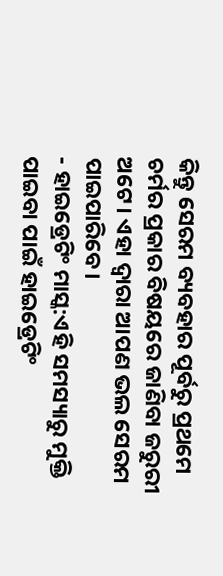କିନ୍ତୁ ସେରମ ବ୍ୟବହାର ପୂର୍ବରୁ ପ୍ରଥମେ ଚର୍ମର ପ୍ରକାର ବିଷୟରେ ଜାଣିବା ଜରୁରୀ ଅଟେ। ଏହା ଦ୍ବାରା ଆପଣ ଭଲ ସେରମ ପାଇପାରିବେ।
- ହାଇଡ୍ରେଟିଂ ମାସ୍କ:ଏହି ସମସ୍ୟାରୁ ମୁକ୍ତି ପାଇବା ପାଇଁ ହାଇଡ୍ରେଟିଂ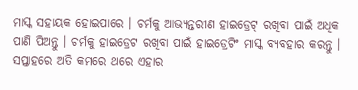ମାସ୍କ ସହାୟକ ହୋଇପାରେ । ଚର୍ମକୁ ଆଭ୍ୟନ୍ତରୀଣ ହାଇଡ୍ରେଟ୍ ରଖିବା ପାଇଁ ଅଧିକ ପାଣି ପିଅନ୍ତୁ । ଚର୍ମକୁ ହାଇଡ୍ରେଟ ରଖିବା ପାଇଁ ହାଇଡ୍ରେଟିଂ ମାସ୍କ ବ୍ୟବହାର କରନ୍ତୁ । ସପ୍ତାହରେ ଅତି କମରେ ଥରେ ଏହାର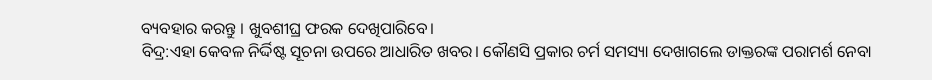ବ୍ୟବହାର କରନ୍ତୁ । ଖୁବଶୀଘ୍ର ଫରକ ଦେଖିପାରିବେ।
ବିଦ୍ର:ଏହା କେବଳ ନିର୍ଦ୍ଦିଷ୍ଟ ସୂଚନା ଉପରେ ଆଧାରିତ ଖବର। କୌଣସି ପ୍ରକାର ଚର୍ମ ସମସ୍ୟା ଦେଖାଗଲେ ଡାକ୍ତରଙ୍କ ପରାମର୍ଶ ନେବା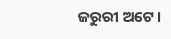ଜରୁରୀ ଅଟେ।